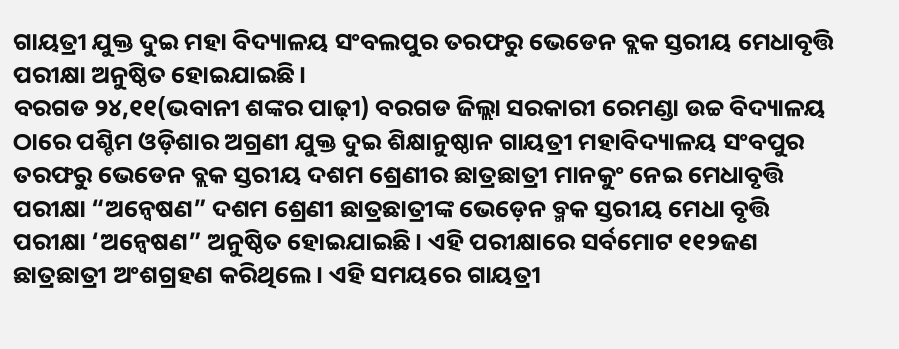ଗାୟତ୍ରୀ ଯୁକ୍ତ ଦୁଇ ମହା ବିଦ୍ୟାଳୟ ସଂବଲପୁର ତରଫରୁ ଭେଡେନ ବ୍ଲକ ସ୍ତରୀୟ ମେଧାବୃତ୍ତି ପରୀକ୍ଷା ଅନୁଷ୍ଠିତ ହୋଇଯାଇଛି।
ବରଗଡ ୨୪,୧୧(ଭବାନୀ ଶଙ୍କର ପାଢ଼ୀ) ବରଗଡ ଜିଲ୍ଲା ସରକାରୀ ରେମଣ୍ଡା ଉଚ୍ଚ ବିଦ୍ୟାଳୟ ଠାରେ ପଶ୍ଚିମ ଓଡ଼ିଶାର ଅଗ୍ରଣୀ ଯୁକ୍ତ ଦୁଇ ଶିକ୍ଷାନୁଷ୍ଠାନ ଗାୟତ୍ରୀ ମହାବିଦ୍ୟାଳୟ ସଂବପୁର ତରଫରୁ ଭେଡେନ ବ୍ଲକ ସ୍ତରୀୟ ଦଶମ ଶ୍ରେଣୀର ଛାତ୍ରଛାତ୍ରୀ ମାନକୁଂ ନେଇ ମେଧାବୃତ୍ତି ପରୀକ୍ଷା “ଅନ୍ବେଷଣ” ଦଶମ ଶ୍ରେଣୀ ଛାତ୍ରଛାତ୍ରୀଙ୍କ ଭେଡ଼େନ ବ୍ମକ ସ୍ତରୀୟ ମେଧା ବୃତ୍ତି ପରୀକ୍ଷା ‘ଅନ୍ୱେଷଣ” ଅନୁଷ୍ଠିତ ହୋଇଯାଇଛି। ଏହି ପରୀକ୍ଷାରେ ସର୍ବମୋଟ ୧୧୨ଜଣ ଛାତ୍ରଛାତ୍ରୀ ଅଂଶଗ୍ରହଣ କରିଥିଲେ । ଏହି ସମୟରେ ଗାୟତ୍ରୀ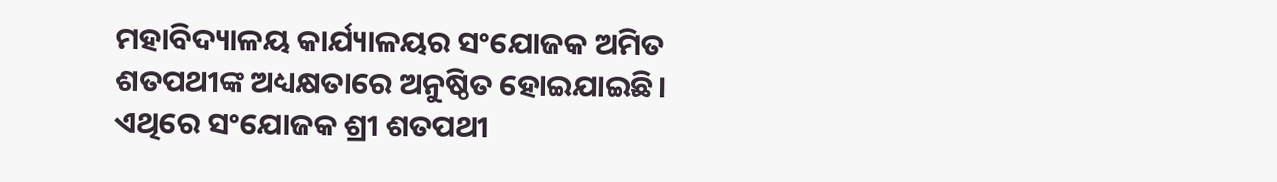ମହାବିଦ୍ୟାଳୟ କାର୍ଯ୍ୟାଳୟର ସଂଯୋଜକ ଅମିତ ଶତପଥୀଙ୍କ ଅଧ୍ୟକ୍ଷତାରେ ଅନୁଷ୍ଠିତ ହୋଇଯାଇଛି। ଏଥିରେ ସଂଯୋଜକ ଶ୍ରୀ ଶତପଥୀ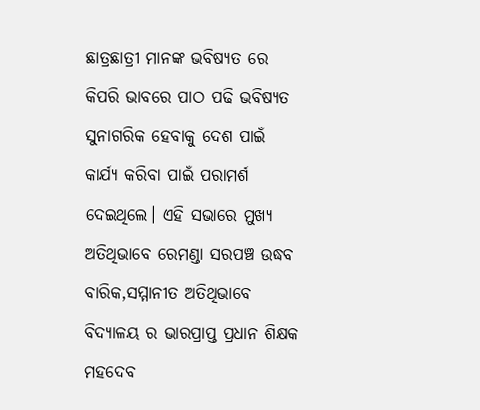ଛାତ୍ରଛାତ୍ରୀ ମାନଙ୍କ ଭବିଷ୍ୟତ ରେ କିପରି ଭାବରେ ପାଠ ପଢି ଭବିଷ୍ୟତ ସୁନାଗରିକ ହେବାକୁ ଦେଶ ପାଇଁ କାର୍ଯ୍ୟ କରିବା ପାଇଁ ପରାମର୍ଶ ଦେଇଥିଲେ। ଏହି ସଭାରେ ମୁଖ୍ୟ ଅତିଥିଭାବେ ରେମଣ୍ଡା ସରପଞ୍ଚ ଉଦ୍ଧବ ବାରିକ,ସମ୍ମାନୀତ ଅତିଥିଭାବେ ବିଦ୍ୟାଳୟ ର ଭାରପ୍ରାପ୍ତ ପ୍ରଧାନ ଶିକ୍ଷକ ମହଦେବ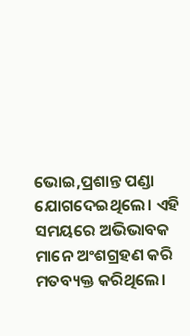ଭୋଇ,ପ୍ରଶାନ୍ତ ପଣ୍ଡା ଯୋଗଦେଇଥିଲେ। ଏହି ସମୟରେ ଅଭିଭାବକ ମାନେ ଅଂଶଗ୍ରହଣ କରି ମତବ୍ୟକ୍ତ କରିଥିଲେ।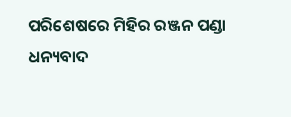ପରିଶେଷରେ ମିହିର ରଞ୍ଜନ ପଣ୍ଡା ଧନ୍ୟବାଦ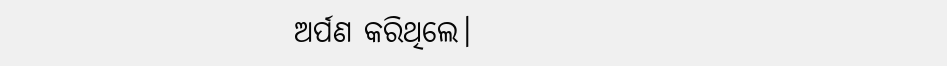ଅର୍ପଣ କରିଥିଲେ।